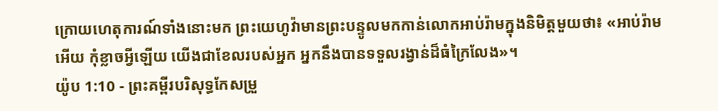ក្រោយហេតុការណ៍ទាំងនោះមក ព្រះយេហូវ៉ាមានព្រះបន្ទូលមកកាន់លោកអាប់រ៉ាមក្នុងនិមិត្តមួយថា៖ «អាប់រ៉ាមអើយ កុំខ្លាចអ្វីឡើយ យើងជាខែលរបស់អ្នក អ្នកនឹងបានទទួលរង្វាន់ដ៏ធំក្រៃលែង»។
យ៉ូប 1:10 - ព្រះគម្ពីរបរិសុទ្ធកែសម្រួ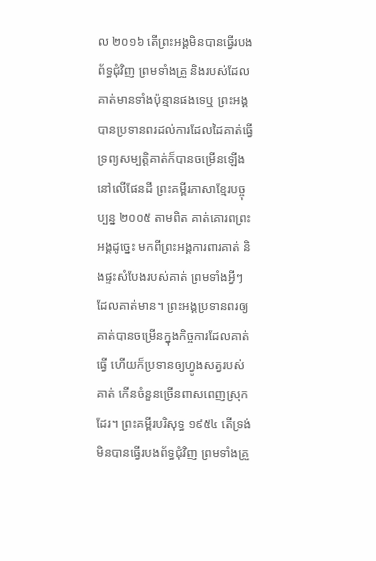ល ២០១៦ តើព្រះអង្គមិនបានធ្វើរបងព័ទ្ធជុំវិញ ព្រមទាំងគ្រួ និងរបស់ដែលគាត់មានទាំងប៉ុន្មានផងទេឬ ព្រះអង្គបានប្រទានពរដល់ការដែលដៃគាត់ធ្វើ ទ្រព្យសម្បត្តិគាត់ក៏បានចម្រើនឡើងនៅលើផែនដី ព្រះគម្ពីរភាសាខ្មែរបច្ចុប្បន្ន ២០០៥ តាមពិត គាត់គោរពព្រះអង្គដូច្នេះ មកពីព្រះអង្គការពារគាត់ និងផ្ទះសំបែងរបស់គាត់ ព្រមទាំងអ្វីៗដែលគាត់មាន។ ព្រះអង្គប្រទានពរឲ្យគាត់បានចម្រើនក្នុងកិច្ចការដែលគាត់ធ្វើ ហើយក៏ប្រទានឲ្យហ្វូងសត្វរបស់គាត់ កើនចំនួនច្រើនពាសពេញស្រុកដែរ។ ព្រះគម្ពីរបរិសុទ្ធ ១៩៥៤ តើទ្រង់មិនបានធ្វើរបងព័ទ្ធជុំវិញ ព្រមទាំងគ្រួ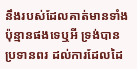នឹងរបស់ដែលគាត់មានទាំងប៉ុន្មានផងទេឬអី ទ្រង់បានប្រទានពរ ដល់ការដែលដៃ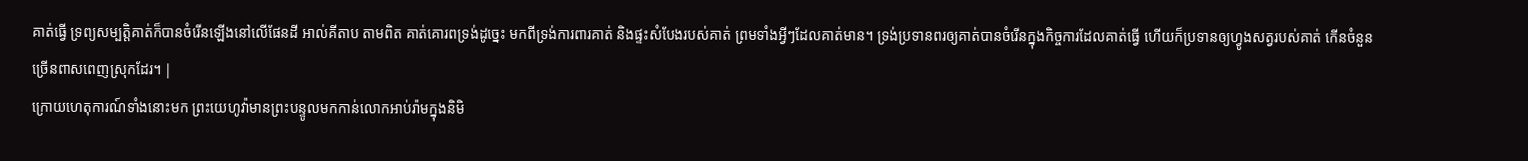គាត់ធ្វើ ទ្រព្យសម្បត្តិគាត់ក៏បានចំរើនឡើងនៅលើផែនដី អាល់គីតាប តាមពិត គាត់គោរពទ្រង់ដូច្នេះ មកពីទ្រង់ការពារគាត់ និងផ្ទះសំបែងរបស់គាត់ ព្រមទាំងអ្វីៗដែលគាត់មាន។ ទ្រង់ប្រទានពរឲ្យគាត់បានចំរើនក្នុងកិច្ចការដែលគាត់ធ្វើ ហើយក៏ប្រទានឲ្យហ្វូងសត្វរបស់គាត់ កើនចំនួនច្រើនពាសពេញស្រុកដែរ។ |
ក្រោយហេតុការណ៍ទាំងនោះមក ព្រះយេហូវ៉ាមានព្រះបន្ទូលមកកាន់លោកអាប់រ៉ាមក្នុងនិមិ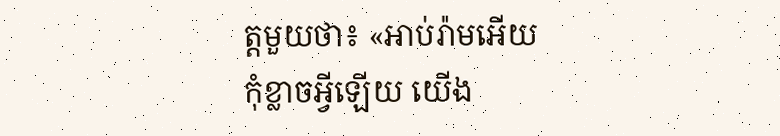ត្តមួយថា៖ «អាប់រ៉ាមអើយ កុំខ្លាចអ្វីឡើយ យើង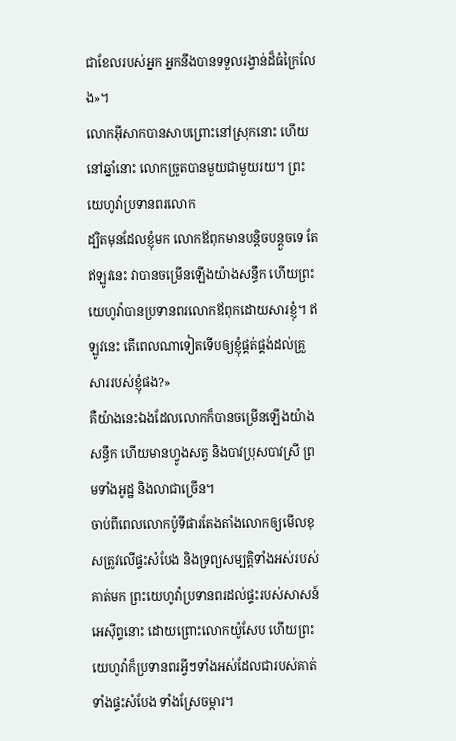ជាខែលរបស់អ្នក អ្នកនឹងបានទទួលរង្វាន់ដ៏ធំក្រៃលែង»។
លោកអ៊ីសាកបានសាបព្រោះនៅស្រុកនោះ ហើយនៅឆ្នាំនោះ លោកច្រូតបានមួយជាមួយរយ។ ព្រះយេហូវ៉ាប្រទានពរលោក
ដ្បិតមុនដែលខ្ញុំមក លោកឪពុកមានបន្តិចបន្តួចទេ តែឥឡូវនេះ វាបានចម្រើនឡើងយ៉ាងសន្ធឹក ហើយព្រះយេហូវ៉ាបានប្រទានពរលោកឪពុកដោយសារខ្ញុំ។ ឥឡូវនេះ តើពេលណាទៀតទើបឲ្យខ្ញុំផ្គត់ផ្គង់ដល់គ្រួសាររបស់ខ្ញុំផង?»
គឺយ៉ាងនេះឯងដែលលោកក៏បានចម្រើនឡើងយ៉ាងសន្ធឹក ហើយមានហ្វូងសត្វ និងបាវប្រុសបាវស្រី ព្រមទាំងអូដ្ឋ និងលាជាច្រើន។
ចាប់ពីពេលលោកប៉ូទីផារតែងតាំងលោកឲ្យមើលខុសត្រូវលើផ្ទះសំបែង និងទ្រព្យសម្បត្តិទាំងអស់របស់គាត់មក ព្រះយេហូវ៉ាប្រទានពរដល់ផ្ទះរបស់សាសន៍អេស៊ីព្ទនោះ ដោយព្រោះលោកយ៉ូសែប ហើយព្រះយេហូវ៉ាក៏ប្រទានពរអ្វីៗទាំងអស់ដែលជារបស់គាត់ ទាំងផ្ទះសំបែង ទាំងស្រែចម្ការ។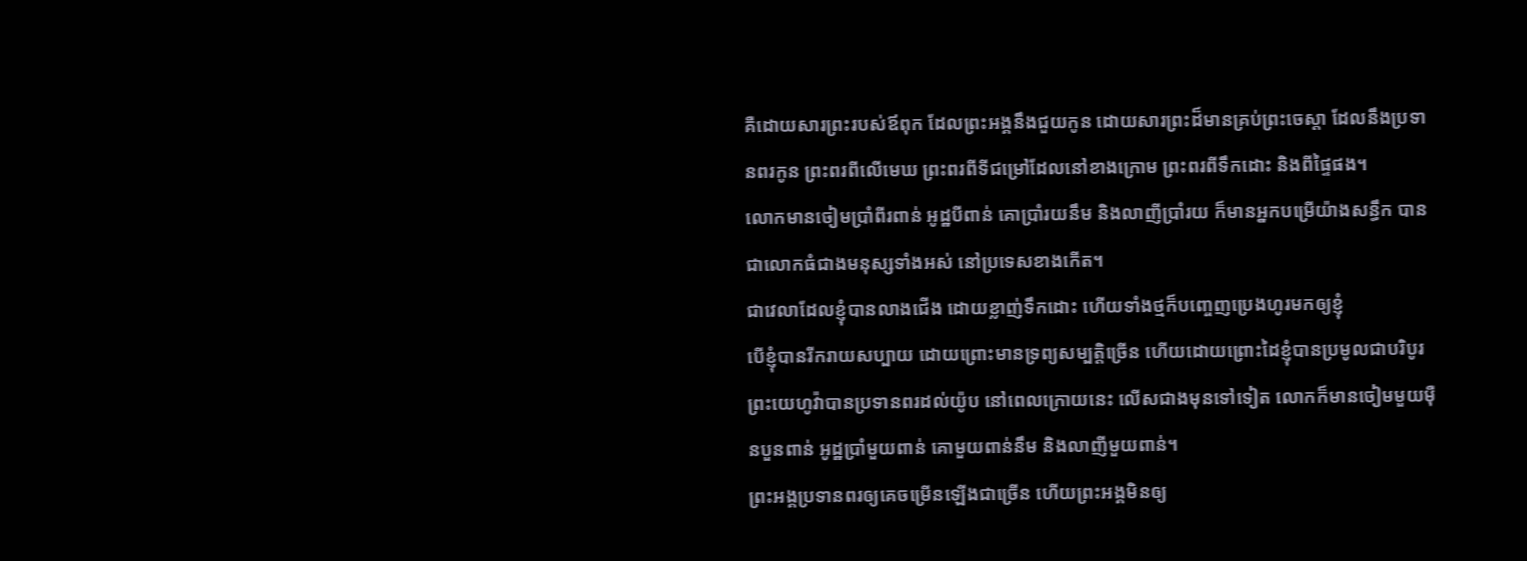គឺដោយសារព្រះរបស់ឪពុក ដែលព្រះអង្គនឹងជួយកូន ដោយសារព្រះដ៏មានគ្រប់ព្រះចេស្តា ដែលនឹងប្រទានពរកូន ព្រះពរពីលើមេឃ ព្រះពរពីទីជម្រៅដែលនៅខាងក្រោម ព្រះពរពីទឹកដោះ និងពីផ្ទៃផង។
លោកមានចៀមប្រាំពីរពាន់ អូដ្ឋបីពាន់ គោប្រាំរយនឹម និងលាញីប្រាំរយ ក៏មានអ្នកបម្រើយ៉ាងសន្ធឹក បានជាលោកធំជាងមនុស្សទាំងអស់ នៅប្រទេសខាងកើត។
ជាវេលាដែលខ្ញុំបានលាងជើង ដោយខ្លាញ់ទឹកដោះ ហើយទាំងថ្មក៏បញ្ចេញប្រេងហូរមកឲ្យខ្ញុំ
បើខ្ញុំបានរីករាយសប្បាយ ដោយព្រោះមានទ្រព្យសម្បត្តិច្រើន ហើយដោយព្រោះដៃខ្ញុំបានប្រមូលជាបរិបូរ
ព្រះយេហូវ៉ាបានប្រទានពរដល់យ៉ូប នៅពេលក្រោយនេះ លើសជាងមុនទៅទៀត លោកក៏មានចៀមមួយម៉ឺនបួនពាន់ អូដ្ឋប្រាំមួយពាន់ គោមួយពាន់នឹម និងលាញីមួយពាន់។
ព្រះអង្គប្រទានពរឲ្យគេចម្រើនឡើងជាច្រើន ហើយព្រះអង្គមិនឲ្យ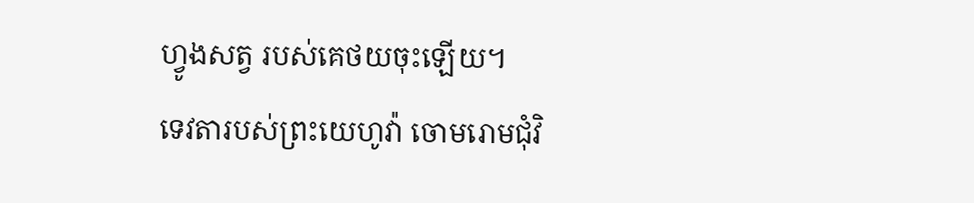ហ្វូងសត្វ របស់គេថយចុះឡើយ។
ទេវតារបស់ព្រះយេហូវ៉ា ចោមរោមជុំវិ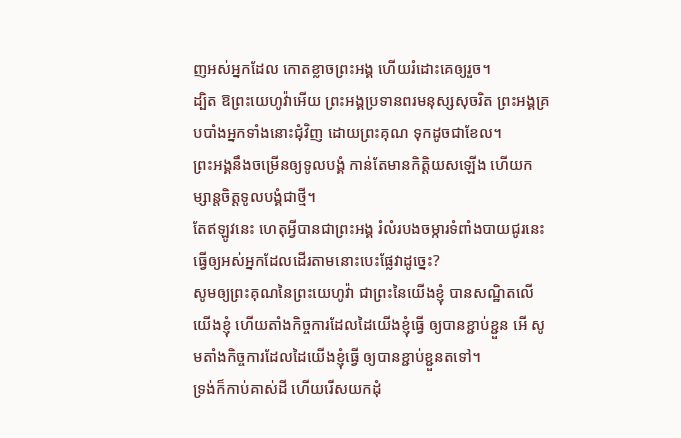ញអស់អ្នកដែល កោតខ្លាចព្រះអង្គ ហើយរំដោះគេឲ្យរួច។
ដ្បិត ឱព្រះយេហូវ៉ាអើយ ព្រះអង្គប្រទានពរមនុស្សសុចរិត ព្រះអង្គគ្របបាំងអ្នកទាំងនោះជុំវិញ ដោយព្រះគុណ ទុកដូចជាខែល។
ព្រះអង្គនឹងចម្រើនឲ្យទូលបង្គំ កាន់តែមានកិត្ដិយសឡើង ហើយកម្សាន្តចិត្តទូលបង្គំជាថ្មី។
តែឥឡូវនេះ ហេតុអ្វីបានជាព្រះអង្គ រំលំរបងចម្ការទំពាំងបាយជូរនេះ ធ្វើឲ្យអស់អ្នកដែលដើរតាមនោះបេះផ្លែវាដូច្នេះ?
សូមឲ្យព្រះគុណនៃព្រះយេហូវ៉ា ជាព្រះនៃយើងខ្ញុំ បានសណ្ឋិតលើយើងខ្ញុំ ហើយតាំងកិច្ចការដែលដៃយើងខ្ញុំធ្វើ ឲ្យបានខ្ជាប់ខ្ជួន អើ សូមតាំងកិច្ចការដែលដៃយើងខ្ញុំធ្វើ ឲ្យបានខ្ជាប់ខ្ជួនតទៅ។
ទ្រង់ក៏កាប់គាស់ដី ហើយរើសយកដុំ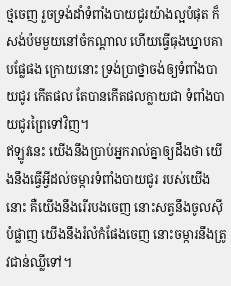ថ្មចេញ រួចទ្រង់ដាំទំពាំងបាយជូរយ៉ាងល្អបំផុត ក៏សង់ប៉មមួយនៅចំកណ្ដាល ហើយធ្វើធុងឃ្នាបគាបផ្លែផង ក្រោយនោះ ទ្រង់ប្រាថ្នាចង់ឲ្យទំពាំងបាយជូរ កើតផល តែបានកើតផលក្លាយជា ទំពាំងបាយជូរព្រៃទៅវិញ។
ឥឡូវនេះ យើងនឹងប្រាប់អ្នករាល់គ្នាឲ្យដឹងថា យើងនឹងធ្វើអ្វីដល់ចម្ការទំពាំងបាយជូរ របស់យើងនោះ គឺយើងនឹងរើរបងចេញ នោះសត្វនឹងចូលស៊ីបំផ្លាញ យើងនឹងរំលំកំផែងចេញ នោះចម្ការនឹងត្រូវជាន់ឈ្លីទៅ។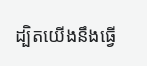ដ្បិតយើងនឹងធ្វើ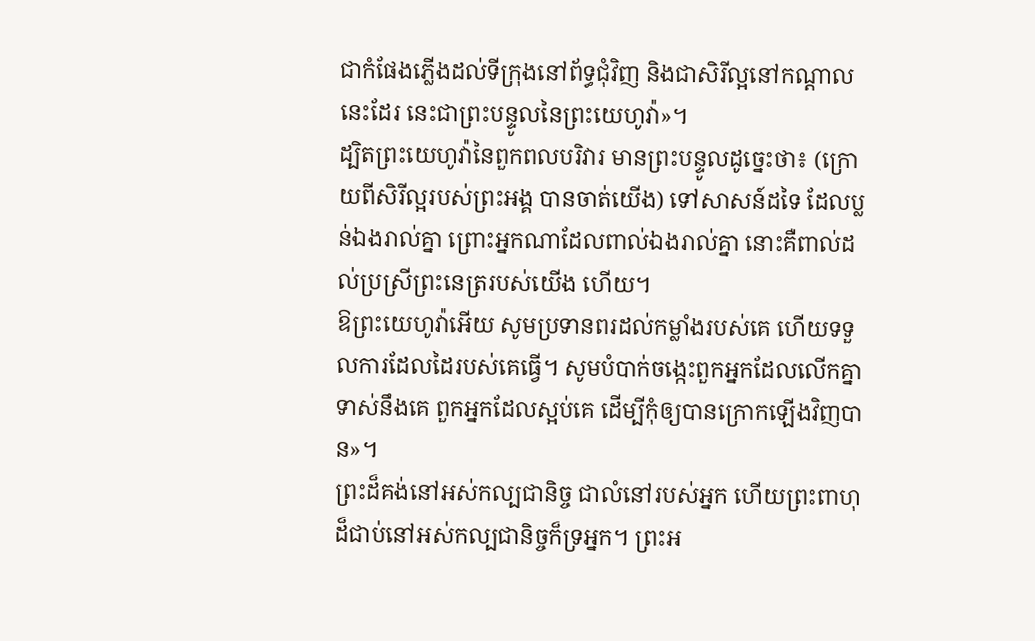ជាកំផែងភ្លើងដល់ទីក្រុងនៅព័ទ្ធជុំវិញ និងជាសិរីល្អនៅកណ្ដាលនេះដែរ នេះជាព្រះបន្ទូលនៃព្រះយេហូវ៉ា»។
ដ្បិតព្រះយេហូវ៉ានៃពួកពលបរិវារ មានព្រះបន្ទូលដូច្នេះថា៖ (ក្រោយពីសិរីល្អរបស់ព្រះអង្គ បានចាត់យើង) ទៅសាសន៍ដទៃ ដែលប្លន់ឯងរាល់គ្នា ព្រោះអ្នកណាដែលពាល់ឯងរាល់គ្នា នោះគឺពាល់ដល់ប្រស្រីព្រះនេត្ររបស់យើង ហើយ។
ឱព្រះយេហូវ៉ាអើយ សូមប្រទានពរដល់កម្លាំងរបស់គេ ហើយទទួលការដែលដៃរបស់គេធ្វើ។ សូមបំបាក់ចង្កេះពួកអ្នកដែលលើកគ្នាទាស់នឹងគេ ពួកអ្នកដែលស្អប់គេ ដើម្បីកុំឲ្យបានក្រោកឡើងវិញបាន»។
ព្រះដ៏គង់នៅអស់កល្បជានិច្ច ជាលំនៅរបស់អ្នក ហើយព្រះពាហុដ៏ជាប់នៅអស់កល្បជានិច្ចក៏ទ្រអ្នក។ ព្រះអ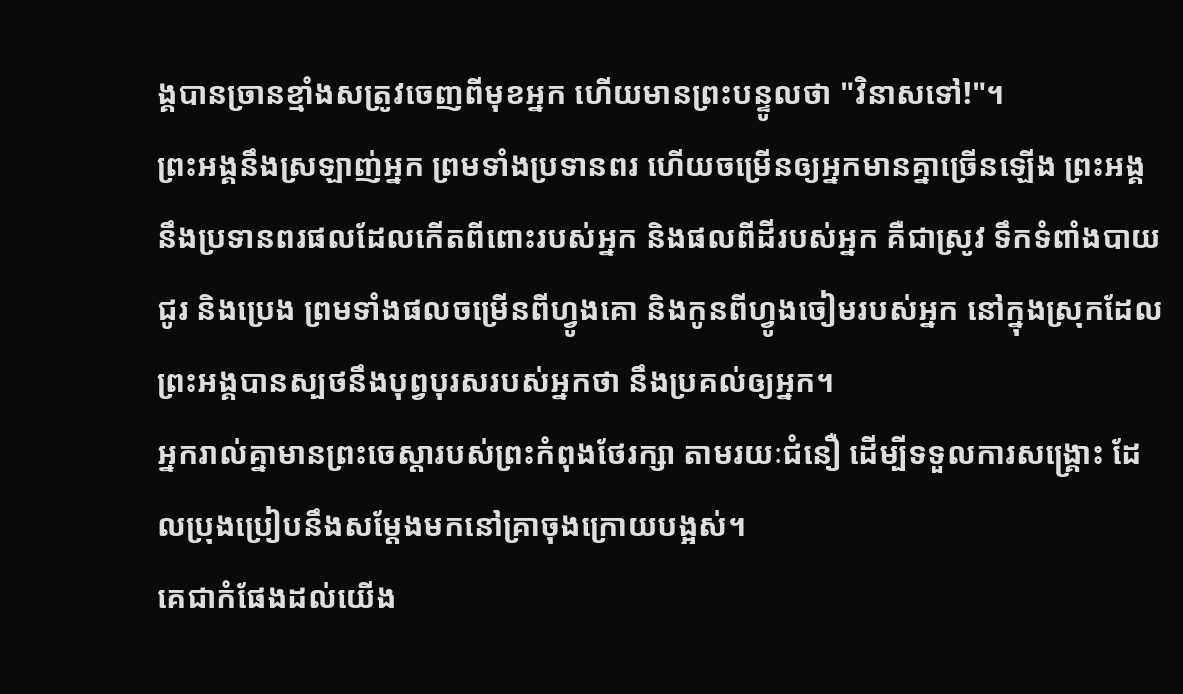ង្គបានច្រានខ្មាំងសត្រូវចេញពីមុខអ្នក ហើយមានព្រះបន្ទូលថា "វិនាសទៅ!"។
ព្រះអង្គនឹងស្រឡាញ់អ្នក ព្រមទាំងប្រទានពរ ហើយចម្រើនឲ្យអ្នកមានគ្នាច្រើនឡើង ព្រះអង្គនឹងប្រទានពរផលដែលកើតពីពោះរបស់អ្នក និងផលពីដីរបស់អ្នក គឺជាស្រូវ ទឹកទំពាំងបាយជូរ និងប្រេង ព្រមទាំងផលចម្រើនពីហ្វូងគោ និងកូនពីហ្វូងចៀមរបស់អ្នក នៅក្នុងស្រុកដែលព្រះអង្គបានស្បថនឹងបុព្វបុរសរបស់អ្នកថា នឹងប្រគល់ឲ្យអ្នក។
អ្នករាល់គ្នាមានព្រះចេស្តារបស់ព្រះកំពុងថែរក្សា តាមរយៈជំនឿ ដើម្បីទទួលការសង្គ្រោះ ដែលប្រុងប្រៀបនឹងសម្តែងមកនៅគ្រាចុងក្រោយបង្អស់។
គេជាកំផែងដល់យើង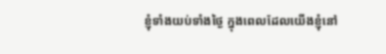ខ្ញុំទាំងយប់ទាំងថ្ងៃ ក្នុងពេលដែលយើងខ្ញុំនៅ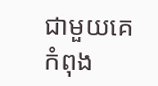ជាមួយគេ កំពុង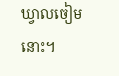ឃ្វាលចៀមនោះ។